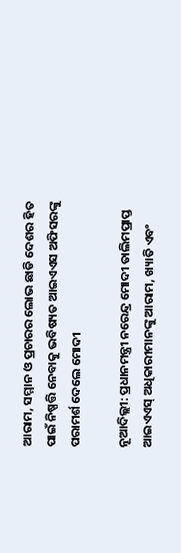ଆରାମ, ସମ୍ମାନ ଓ ପ୍ରଚାରର ଲୋଭ ଛାଡି ଦେଶର ହିତ ପାଇଁ ନିଷ୍ପତ୍ତି ନେବାକୁ ଭବିଷ୍ୟତ ଆଇଏଏସ ଅଫିସରଙ୍କୁ ପରାମର୍ଶ ଦେଲେ ମୋଦୀ

ନୂଆଦିଲ୍ଲୀ: ପ୍ରଧାନମନ୍ତ୍ରୀ ନରେନ୍ଦ୍ର ମୋଦୀ ତାଲିମପ୍ରାପ୍ତ ଆଇଏଏସ୍ ଅଧିକାରୀମାନଙ୍କୁ ଆରାମ, ଖ୍ୟାତି ଏବଂ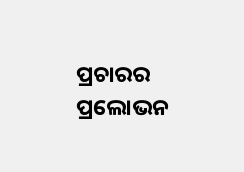ପ୍ରଚାରର ପ୍ରଲୋଭନ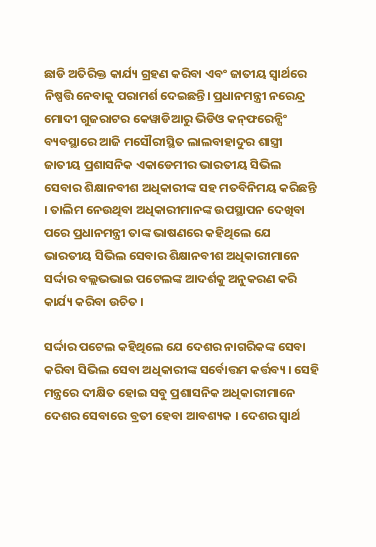ଛାଡି ଅତିରିକ୍ତ କାର୍ଯ୍ୟ ଗ୍ରହଣ କରିବା ଏବଂ ଜାତୀୟ ସ୍ୱାର୍ଥରେ ନିଷ୍ପତ୍ତି ନେବାକୁ ପରାମର୍ଶ ଦେଇଛନ୍ତି। ପ୍ରଧାନମନ୍ତ୍ରୀ ନରେନ୍ଦ୍ର ମୋଦୀ ଗୁଜରାଟର କେୱାଡିଆରୁ ଭିଡିଓ କନ୍‌ଫରେନ୍ସିଂ ବ୍ୟବସ୍ଥାରେ ଆଜି ମସୌରୀସ୍ଥିତ ଲାଲବାହାଦୁର ଶାସ୍ତ୍ରୀ ଜାତୀୟ ପ୍ରଶାସନିକ ଏକାଡେମୀର ଭାରତୀୟ ସିଭିଲ ସେବାର ଶିକ୍ଷାନବୀଶ ଅଧିକାରୀଙ୍କ ସହ ମତବିନିମୟ କରିଛନ୍ତି । ତାଲିମ ନେଉଥିବା ଅଧିକାରୀମାନଙ୍କ ଉପସ୍ଥାପନ ଦେଖିବା ପରେ ପ୍ରଧାନମନ୍ତ୍ରୀ ତାଙ୍କ ଭାଷଣରେ କହିଥିଲେ ଯେ ଭାରତୀୟ ସିଭିଲ ସେବାର ଶିକ୍ଷାନବୀଶ ଅଧିକାରୀମାନେ ସର୍ଦ୍ଦାର ବଲ୍ଲଭଭାଇ ପଟେଲଙ୍କ ଆଦର୍ଶକୁ ଅନୁକରଣ କରି କାର୍ଯ୍ୟ କରିବା ଉଚିତ ।

ସର୍ଦ୍ଦାର ପଟେଲ କହିଥିଲେ ଯେ ଦେଶର ନାଗରିକଙ୍କ ସେବା କରିବା ସିଭିଲ ସେବା ଅଧିକାରୀଙ୍କ ସର୍ବୋତ୍ତମ କର୍ତ୍ତବ୍ୟ । ସେହି ମନ୍ତ୍ରରେ ଦୀକ୍ଷିତ ହୋଇ ସବୁ ପ୍ରଶାସନିକ ଅଧିକାରୀମାନେ ଦେଶର ସେବାରେ ବ୍ରତୀ ହେବା ଆବଶ୍ୟକ । ଦେଶର ସ୍ୱାର୍ଥ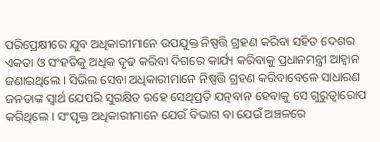ପରିପ୍ରେକ୍ଷୀରେ ଯୁବ ଅଧିକାରୀମାନେ ଉପଯୁକ୍ତ ନିଷ୍ପତ୍ତି ଗ୍ରହଣ କରିବା ସହିତ ଦେଶର ଏକତା ଓ ସଂହତିକୁ ଅଧିକ ଦୃଢ କରିବା ଦିଗରେ କାର୍ଯ୍ୟ କରିବାକୁ ପ୍ରଧାନମନ୍ତ୍ରୀ ଆହ୍ୱାନ ଜଣାଇଥିଲେ । ସିଭିଲ ସେବା ଅଧିକାରୀମାନେ ନିଷ୍ପତ୍ତି ଗ୍ରହଣ କରିବାବେଳେ ସାଧାରଣ ଜନତାଙ୍କ ସ୍ୱାର୍ଥ ଯେପରି ସୁରକ୍ଷିତ ରହେ ସେଥିପ୍ରତି ଯତ୍ନବାନ ହେବାକୁ ସେ ଗୁରୁତ୍ୱାରୋପ କରିଥିଲେ । ସଂପୃକ୍ତ ଅଧିକାରୀମାନେ ଯେଉଁ ବିଭାଗ ବା ଯେଉଁ ଅଞ୍ଚଳରେ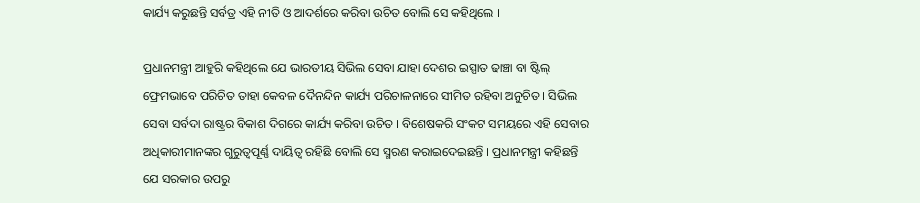କାର୍ଯ୍ୟ କରୁଛନ୍ତି ସର୍ବତ୍ର ଏହି ନୀତି ଓ ଆଦର୍ଶରେ କରିବା ଉଚିତ ବୋଲି ସେ କହିଥିଲେ ।

ପ୍ରଧାନମନ୍ତ୍ରୀ ଆହୁରି କହିଥିଲେ ଯେ ଭାରତୀୟ ସିଭିଲ ସେବା ଯାହା ଦେଶର ଇସ୍ପାତ ଢାଞ୍ଚା ବା ଷ୍ଟିଲ୍‌ ଫ୍ରେମଭାବେ ପରିଚିତ ତାହା କେବଳ ଦୈନନ୍ଦିନ କାର୍ଯ୍ୟ ପରିଚାଳନାରେ ସୀମିତ ରହିବା ଅନୁଚିତ । ସିଭିଲ ସେବା ସର୍ବଦା ରାଷ୍ଟ୍ରର ବିକାଶ ଦିଗରେ କାର୍ଯ୍ୟ କରିବା ଉଚିତ । ବିଶେଷକରି ସଂକଟ ସମୟରେ ଏହି ସେବାର ଅଧିକାରୀମାନଙ୍କର ଗୁରୁତ୍ୱପୂର୍ଣ୍ଣ ଦାୟିତ୍ୱ ରହିଛି ବୋଲି ସେ ସ୍ମରଣ କରାଇଦେଇଛନ୍ତି । ପ୍ରଧାନମନ୍ତ୍ରୀ କହିଛନ୍ତି ଯେ ସରକାର ଉପରୁ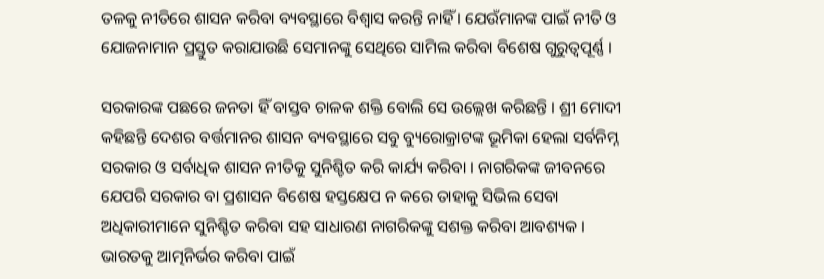ତଳକୁ ନୀତିରେ ଶାସନ କରିବା ବ୍ୟବସ୍ଥାରେ ବିଶ୍ୱାସ କରନ୍ତି ନାହିଁ । ଯେଉଁମାନଙ୍କ ପାଇଁ ନୀତି ଓ ଯୋଜନାମାନ ପ୍ରସ୍ତୁତ କରାଯାଉଛି ସେମାନଙ୍କୁ ସେଥିରେ ସାମିଲ କରିବା ବିଶେଷ ଗୁରୁତ୍ୱପୂର୍ଣ୍ଣ ।

ସରକାରଙ୍କ ପଛରେ ଜନତା ହିଁ ବାସ୍ତବ ଚାଳକ ଶକ୍ତି ବୋଲି ସେ ଉଲ୍ଲେଖ କରିଛନ୍ତି । ଶ୍ରୀ ମୋଦୀ କହିଛନ୍ତି ଦେଶର ବର୍ତ୍ତମାନର ଶାସନ ବ୍ୟବସ୍ଥାରେ ସବୁ ବ୍ୟୁରୋକ୍ରାଟଙ୍କ ଭୂମିକା ହେଲା ସର୍ବନିମ୍ନ ସରକାର ଓ ସର୍ବାଧିକ ଶାସନ ନୀତିକୁ ସୁନିଶ୍ଚିତ କରି କାର୍ଯ୍ୟ କରିବା । ନାଗରିକଙ୍କ ଜୀବନରେ ଯେପରି ସରକାର ବା ପ୍ରଶାସନ ବିଶେଷ ହସ୍ତକ୍ଷେପ ନ କରେ ତାହାକୁ ସିଭିଲ ସେବା ଅଧିକାରୀମାନେ ସୁନିଶ୍ଚିତ କରିବା ସହ ସାଧାରଣ ନାଗରିକଙ୍କୁ ସଶକ୍ତ କରିବା ଆବଶ୍ୟକ । ଭାରତକୁ ଆତ୍ମନିର୍ଭର କରିବା ପାଇଁ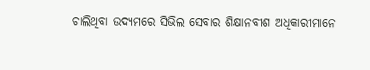ଚାଲିଥିବା ଉଦ୍ୟମରେ ସିଭିଲ ସେବାର ଶିକ୍ଷାନବୀଶ ଅଧିକାରୀମାନେ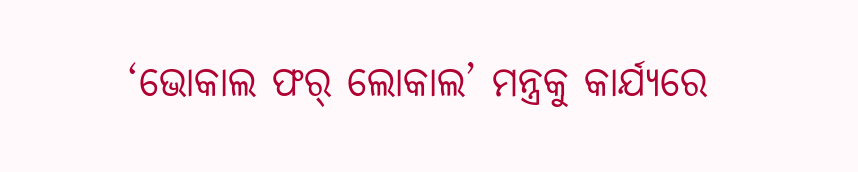‘ଭୋକାଲ ଫର୍‌ ଲୋକାଲ’ ମନ୍ତ୍ରକୁ କାର୍ଯ୍ୟରେ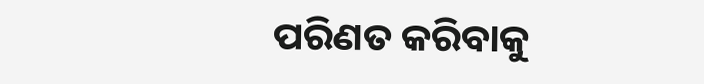ପରିଣତ କରିବାକୁ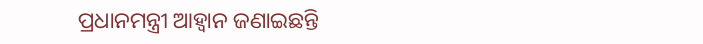ପ୍ରଧାନମନ୍ତ୍ରୀ ଆହ୍ୱାନ ଜଣାଇଛନ୍ତି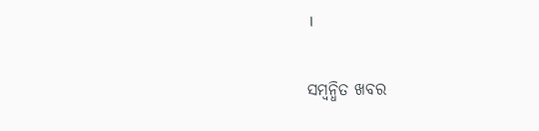।

ସମ୍ବନ୍ଧିତ ଖବର